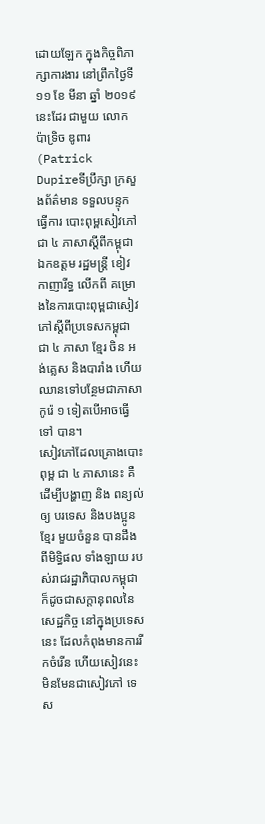ដោយឡែក ក្នុងកិច្ចពិភាក្សាការងារ នៅព្រឹកថ្ងៃទី ១១ ខែ មីនា ឆ្នាំ ២០១៩ នេះដែរ ជាមួយ លោក ប៉ាទ្រិច ឌូពារ (Patrick Dupireទីប្រឹក្សា ក្រសួងព័ត៌មាន ទទួលបន្ទុកធ្វើការ បោះពុម្ពសៀវភៅ ជា ៤ ភាសាស្តីពីកម្ពុជា ឯកឧត្តម រដ្ឋមន្ត្រី ខៀវ កាញារីទ្ធ លើកពី គម្រោងនៃការបោះពុម្ពជាសៀវភៅស្តីពីប្រទេសកម្ពុជា ជា ៤ ភាសា ខ្មែរ ចិន អង់គ្លេស និងបារាំង ហើយឈានទៅបន្ថែមជាភាសាកូរ៉េ ១ ទៀតបើអាចធ្វើទៅ បាន។
សៀវភៅដែលគ្រោងបោះពុម្ព ជា ៤ ភាសានេះ គឺដើម្បីបង្ហាញ និង ពន្យល់ ឲ្យ បរទេស និងបងប្អូនខ្មែរ មួយចំនួន បានដឹងពីមិទ្ធិផល ទាំងឡាយ របស់រាជរដ្ឋាភិបាលកម្ពុជា ក៏ដូចជាសក្តានុពលនៃសេដ្ឋកិច្ច នៅក្នុងប្រទេសនេះ ដែលកំពុងមានការរីកចំរើន ហើយសៀវនេះ មិនមែនជាសៀវភៅ ទេស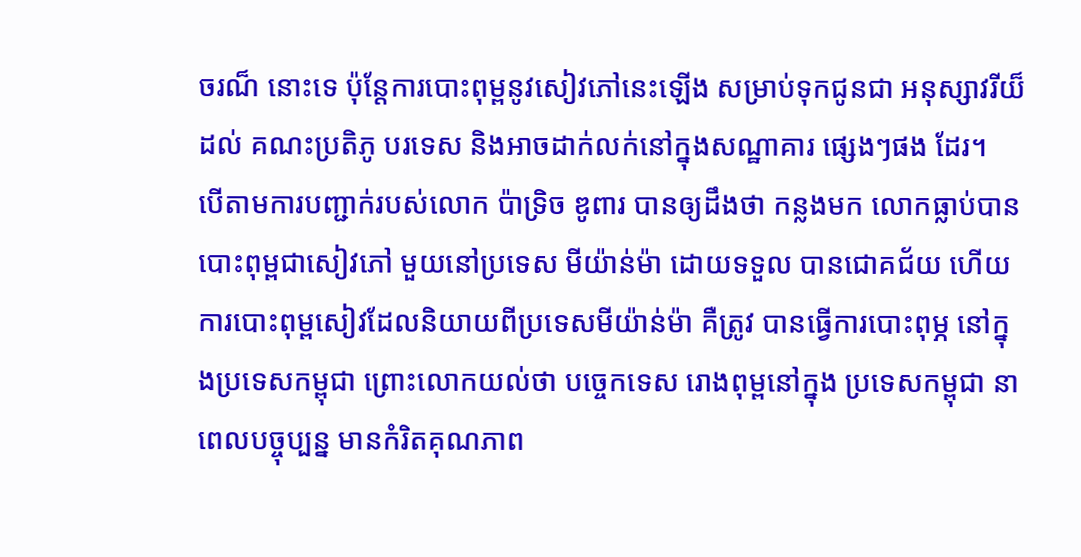ចរណ៏ នោះទេ ប៉ុន្តែការបោះពុម្ពនូវសៀវភៅនេះឡើង សម្រាប់ទុកជូនជា អនុស្សាវរីយ៏ ដល់ គណះប្រតិភូ បរទេស និងអាចដាក់លក់នៅក្នុងសណ្ឋាគារ ផ្សេងៗផង ដែរ។
បើតាមការបញ្ជាក់របស់លោក ប៉ាទ្រិច ឌូពារ បានឲ្យដឹងថា កន្លងមក លោកធ្លាប់បាន បោះពុម្ពជាសៀវភៅ មួយនៅប្រទេស មីយ៉ាន់ម៉ា ដោយទទួល បានជោគជ័យ ហើយការបោះពុម្ពសៀវដែលនិយាយពីប្រទេសមីយ៉ាន់ម៉ា គឺត្រូវ បានធ្វើការបោះពុម្ភ នៅក្នុងប្រទេសកម្ពុជា ព្រោះលោកយល់ថា បច្ចេកទេស រោងពុម្ពនៅក្នុង ប្រទេសកម្ពុជា នាពេលបច្ចុប្បន្ន មានកំរិតគុណភាព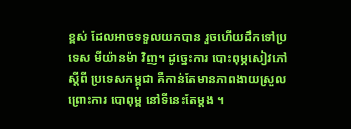ខ្ពស់ ដែលអាចទទួលយកបាន រួចហើយដឹកទៅប្រទេស មីយ៉ានម៉ា វិញ។ ដូច្នេះការ បោះពុម្ភសៀវភៅស្តីពី ប្រទេសកម្ពុជា គឺកាន់តែមានភាពងាយស្រួល ព្រោះការ បោពុម្ព នៅទីនេះតែម្តង ។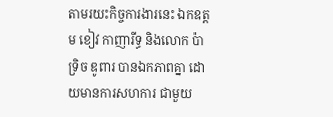តាមរយះកិច្ចការងារនេះ ឯកឧត្តម ខៀវ កាញារីទ្ធ និងលោក ប៉ាទ្រិច ឌូពារ បានឯកភាពគ្នា ដោយមានការសហការ ជាមួយ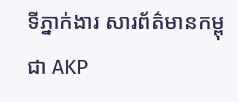ទីភ្នាក់ងារ សារព័ត៌មានកម្ពុជា AKP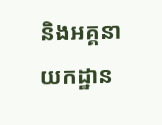និងអគ្គនាយកដ្ឋាន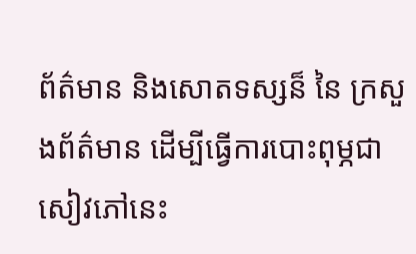ព័ត៌មាន និងសោតទស្សន៏ នៃ ក្រសួងព័ត៌មាន ដើម្បីធ្វើការបោះពុម្ភជាសៀវភៅនេះ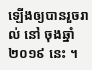ឡើងឲ្យបានរួចរាល់ នៅ ចុងឆ្នាំ ២០១៩ នេះ ។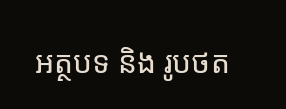អត្ថបទ និង រូបថត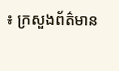៖ ក្រសួងព័ត៌មាន